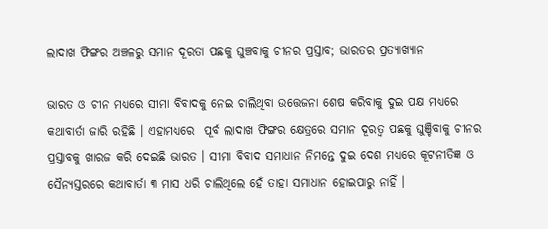ଲାଦାଖ ଫିଙ୍ଗର ଅଞ୍ଚଳରୁ ସମାନ ଦୂରତା ପଛକୁ ଘୁଞ୍ଚବାକୁ ଚୀନର ପ୍ରସ୍ତାବ; ଭାରତର ପ୍ରତ୍ୟାଖ୍ୟାନ

ଭାରତ ଓ ଚୀନ ମଧ୍ୟରେ ସୀମା ବିବାଦକୁ ନେଇ ଚାଲିଥିବା ଉତ୍ତେଜନା ଶେଷ କରିବାକୁ ଦୁଇ ପକ୍ଷ ମଧ୍ୟରେ କଥାବାର୍ତା ଜାରି ରହିଛି । ଏହାମଧ୍ୟରେ  ପୂର୍ବ ଲାଦାଖ ଫିଙ୍ଗର କ୍ଷେତ୍ରରେ ସମାନ ଦୂରତ୍ବ ପଛକୁ ଘୁଞ୍ଚିବାକୁ ଚୀନର ପ୍ରସ୍ତାବକୁ ଖାରଜ କରି ଦେଇଛି ଭାରତ । ସୀମା ବିବାଦ ସମାଧାନ ନିମନ୍ତେ ଦୁଇ ଦେଶ ମଧ୍ୟରେ କୂଟନୀତିଜ୍ଞ ଓ ସୈନ୍ୟସ୍ତରରେ କଥାବାର୍ତା ୩ ମାସ ଧରି ଚାଲିଥିଲେ ହେଁ ତାହା ସମାଧାନ ହୋଇପାରୁ ନାହିଁ ।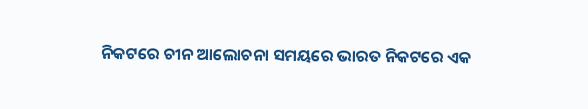ନିକଟରେ ଚୀନ ଆଲୋଚନା ସମୟରେ ଭାରତ ନିକଟରେ ଏକ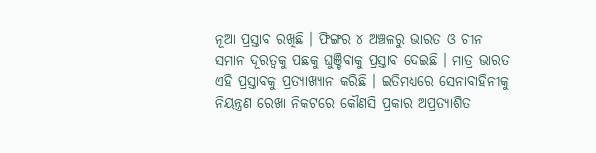ନୂଆ ପ୍ରସ୍ତାବ ରଖିଛି । ଫିଙ୍ଗର ୪ ଅଞ୍ଚଳରୁ ଭାରତ ଓ ଚୀନ ସମାନ ଦୂରତ୍ବକୁ ପଛକୁ ଘୁଞ୍ଚିବାକୁ ପ୍ରସ୍ତାବ ଦେଇଛି । ମାତ୍ର ଭାରତ ଏହି ପ୍ରସ୍ତାବକୁ ପ୍ରତ୍ୟାଖ୍ୟାନ କରିଛି । ଇତିମଧ୍ୟରେ ସେନାବାହିନୀକୁ ନିୟନ୍ତ୍ରଣ ରେଖା ନିକଟରେ କୌଣସି ପ୍ରକାର ଅପ୍ରତ୍ୟାଶିତ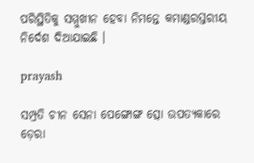ପରିସ୍ଥିତିକୁ ସମ୍ମୁଖୀନ ହେବା ନିମନ୍ତେ କମାଣ୍ଡରସ୍ତରୀୟ ନିର୍ଦେଶ ଦିଆଯାଇଛି ।

prayash

ସମ୍ପ୍ରତି ଚୀନ ସେନା ପେଙ୍ଗୋଙ୍ଗ ତ୍ସୋ ଉପତ୍ୟକାରେ ଡ଼େରା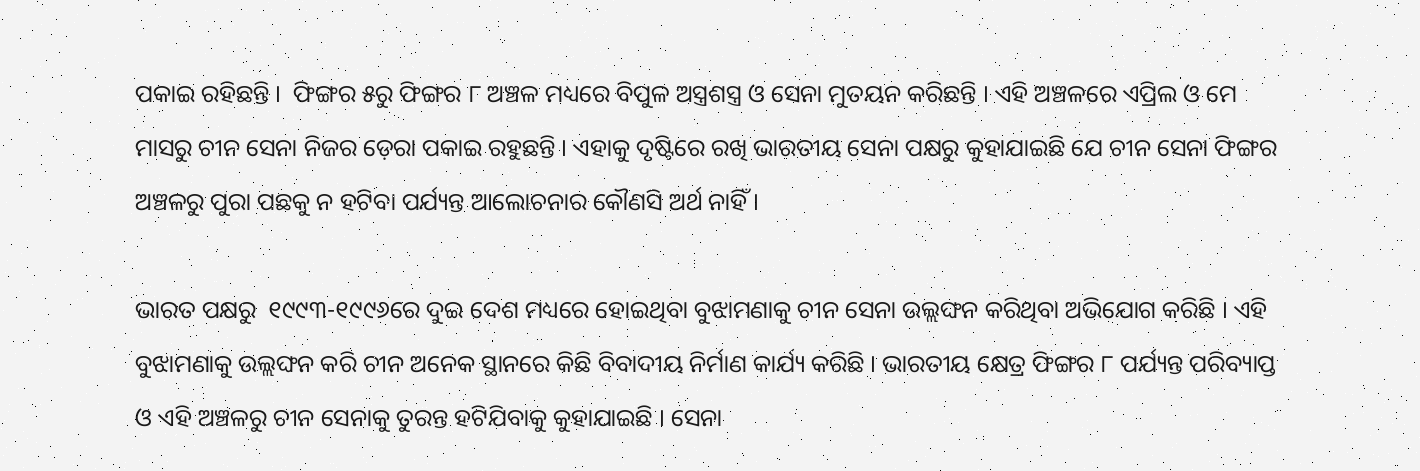ପକାଇ ରହିଛନ୍ତି ।  ଫିଙ୍ଗର ୫ରୁ ଫିଙ୍ଗର ୮ ଅଞ୍ଚଳ ମଧ୍ୟରେ ବିପୁଳ ଅସ୍ତ୍ରଶସ୍ତ୍ର ଓ ସେନା ମୁତୟନ କରିଛନ୍ତି । ଏହି ଅଞ୍ଚଳରେ ଏପ୍ରିଲ ଓ ମେ ମାସରୁ ଚୀନ ସେନା ନିଜର ଡ଼େରା ପକାଇ ରହୁଛନ୍ତି । ଏହାକୁ ଦୃଷ୍ଟିରେ ରଖି ଭାରତୀୟ ସେନା ପକ୍ଷରୁ କୁହାଯାଇଛି ଯେ ଚୀନ ସେନା ଫିଙ୍ଗର ଅଞ୍ଚଳରୁ ପୁରା ପଛକୁ ନ ହଟିବା ପର୍ଯ୍ୟନ୍ତ ଆଲୋଚନାର କୌଣସି ଅର୍ଥ ନାହିଁ ।

ଭାରତ ପକ୍ଷରୁ  ୧୯୯୩-୧୯୯୬ରେ ଦୁଇ ଦେଶ ମଧ୍ୟରେ ହୋଇଥିବା ବୁଝାମଣାକୁ ଚୀନ ସେନା ଉଲ୍ଲଙ୍ଘନ କରିଥିବା ଅଭିଯୋଗ କରିଛି । ଏହି ବୁଝାମଣାକୁ ଉଲ୍ଲଙ୍ଘନ କରି ଚୀନ ଅନେକ ସ୍ଥାନରେ କିଛି ବିବାଦୀୟ ନିର୍ମାଣ କାର୍ଯ୍ୟ କରିଛି । ଭାରତୀୟ କ୍ଷେତ୍ର ଫିଙ୍ଗର ୮ ପର୍ଯ୍ୟନ୍ତ ପରିବ୍ୟାପ୍ତ ଓ ଏହି ଅଞ୍ଚଳରୁ ଚୀନ ସେନାକୁ ତୁରନ୍ତ ହଟିଯିବାକୁ କୁହାଯାଇଛି । ସେନା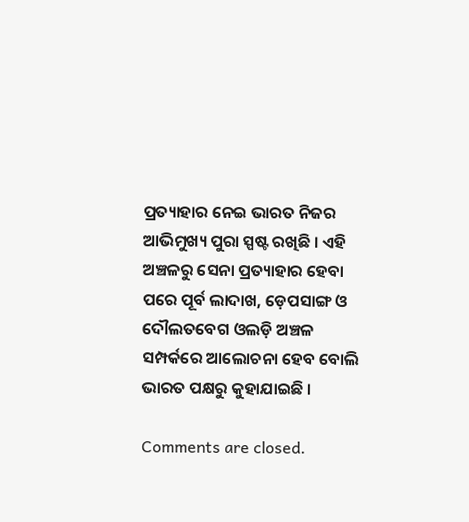ପ୍ରତ୍ୟାହାର ନେଇ ଭାରତ ନିଜର ଆଭିମୁଖ୍ୟ ପୁରା ସ୍ପଷ୍ଟ ରଖିଛି । ଏହି ଅଞ୍ଚଳରୁ ସେନା ପ୍ରତ୍ୟାହାର ହେବା ପରେ ପୂର୍ବ ଲାଦାଖ, ଡ଼େପସାଙ୍ଗ ଓ ଦୌଲତବେଗ ଓଲଡ଼ି ଅଞ୍ଚଳ ସମ୍ପର୍କରେ ଆଲୋଚନା ହେବ ବୋଲି ଭାରତ ପକ୍ଷରୁ କୁହାଯାଇଛି ।

Comments are closed.